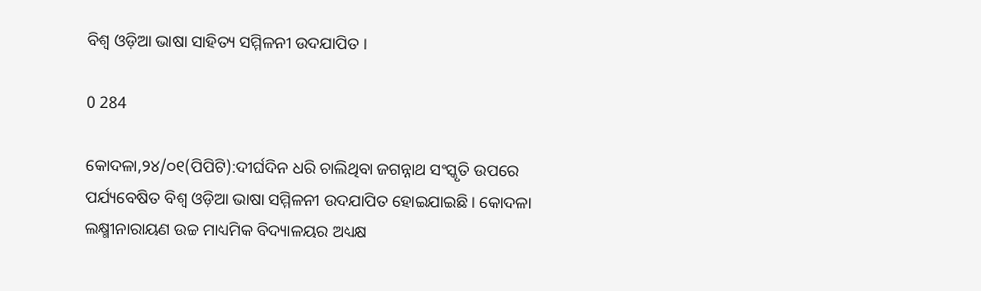ବିଶ୍ୱ ଓଡ଼ିଆ ଭାଷା ସାହିତ୍ୟ ସମ୍ମିଳନୀ ଉଦଯାପିତ ।

0 284

କୋଦଳା,୨୪/୦୧(ପିପିଟି):ଦୀର୍ଘଦିନ ଧରି ଚାଲିଥିବା ଜଗନ୍ନାଥ ସଂସ୍କୃତି ଉପରେ ପର୍ଯ୍ୟବେଷିତ ବିଶ୍ୱ ଓଡ଼ିଆ ଭାଷା ସମ୍ମିଳନୀ ଉଦଯାପିତ ହୋଇଯାଇଛି । କୋଦଳା ଲକ୍ଷ୍ମୀନାରାୟଣ ଉଚ୍ଚ ମାଧ୍ୟମିକ ବିଦ୍ୟାଳୟର ଅଧ୍ୟକ୍ଷ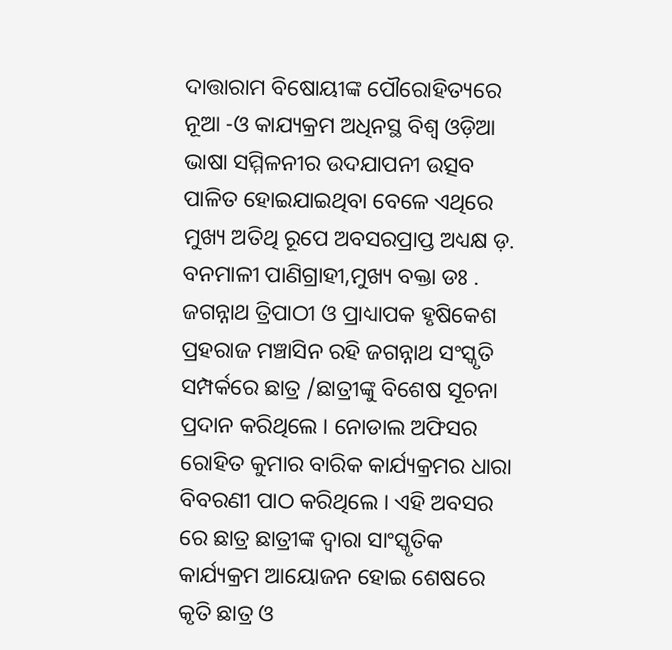ଦାତ୍ତାରାମ ବିଷୋୟୀଙ୍କ ପୌରୋହିତ୍ୟରେ ନୂଆ -ଓ କାଯ୍ୟକ୍ରମ ଅଧିନସ୍ଥ ବିଶ୍ୱ ଓଡ଼ିଆ ଭାଷା ସମ୍ମିଳନୀର ଉଦଯାପନୀ ଉତ୍ସବ ପାଳିତ ହୋଇଯାଇଥିବା ବେଳେ ଏଥିରେ ମୁଖ୍ୟ ଅତିଥି ରୂପେ ଅବସରପ୍ରାପ୍ତ ଅଧ୍ୟକ୍ଷ ଡ଼. ବନମାଳୀ ପାଣିଗ୍ରାହୀ,ମୁଖ୍ୟ ବକ୍ତା ଡଃ . ଜଗନ୍ନାଥ ତ୍ରିପାଠୀ ଓ ପ୍ରାଧ୍ୟାପକ ହୃଷିକେଶ ପ୍ରହରାଜ ମଞ୍ଚାସିନ ରହି ଜଗନ୍ନାଥ ସଂସ୍କୃତି ସମ୍ପର୍କରେ ଛାତ୍ର /ଛାତ୍ରୀଙ୍କୁ ବିଶେଷ ସୂଚନା ପ୍ରଦାନ କରିଥିଲେ । ନୋଡାଲ ଅଫିସର ରୋହିତ କୁମାର ବାରିକ କାର୍ଯ୍ୟକ୍ରମର ଧାରା ବିବରଣୀ ପାଠ କରିଥିଲେ । ଏହି ଅବସର ରେ ଛାତ୍ର ଛାତ୍ରୀଙ୍କ ଦ୍ୱାରା ସାଂସ୍କୃତିକ କାର୍ଯ୍ୟକ୍ରମ ଆୟୋଜନ ହୋଇ ଶେଷରେ କୃତି ଛାତ୍ର ଓ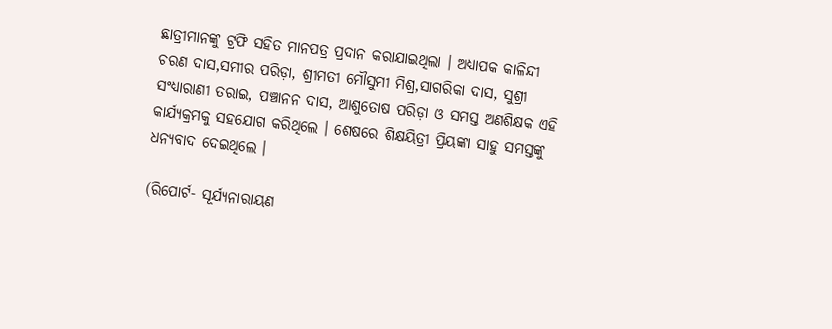ଛାତ୍ରୀମାନଙ୍କୁ ଟ୍ରଫି ସହିତ ମାନପତ୍ର ପ୍ରଦାନ କରାଯାଇଥିଲା । ଅଧ୍ୟାପକ କାଳିନ୍ଦୀ ଚରଣ ଦାସ,ସମୀର ପରିଡ଼ା, ଶ୍ରୀମତୀ ମୌସୁମୀ ମିଶ୍ର,ସାଗରିକା ଦାସ, ସୁଶ୍ରୀ ସଂଧ୍ୟାରାଣୀ ତରାଇ, ପଞ୍ଚାନନ ଦାସ, ଆଶୁତୋଷ ପରିଡ଼ା ଓ ସମସ୍ତ ଅଣଶିକ୍ଷକ ଏହି କାର୍ଯ୍ୟକ୍ରମକୁ ସହଯୋଗ କରିଥିଲେ । ଶେଷରେ ଶିକ୍ଷୟିତ୍ରୀ ପ୍ରିୟଙ୍କା ସାହୁ ସମସ୍ତଙ୍କୁ ଧନ୍ୟବାଦ ଦେଇଥିଲେ ।

(ରିପୋର୍ଟ- ସୂର୍ଯ୍ୟନାରାୟଣ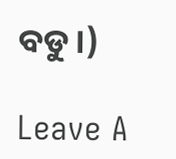ବଡୁ।)

Leave A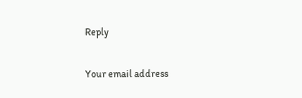Reply

Your email address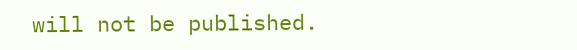will not be published.